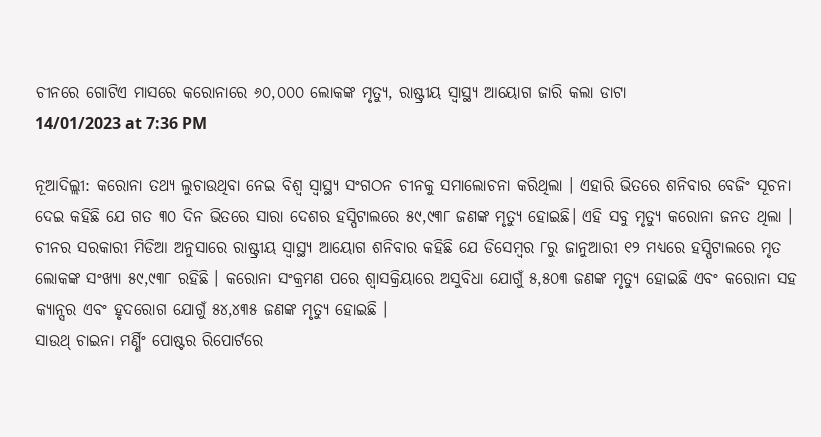ଚୀନରେ ଗୋଟିଏ ମାସରେ କରୋନାରେ ୬୦,୦୦୦ ଲୋକଙ୍କ ମୃତ୍ୟୁ, ରାଷ୍ଟ୍ରୀୟ ସ୍ୱାସ୍ଥ୍ୟ ଆୟୋଗ ଜାରି କଲା ଡାଟା
14/01/2023 at 7:36 PM

ନୂଆଦିଲ୍ଲୀ: କରୋନା ତଥ୍ୟ ଲୁଚାଉଥିବା ନେଇ ବିଶ୍ୱ ସ୍ୱାସ୍ଥ୍ୟ ସଂଗଠନ ଚୀନକୁ ସମାଲୋଚନା କରିଥିଲା । ଏହାରି ଭିତରେ ଶନିବାର ବେଜିଂ ସୂଚନା ଦେଇ କହିଛି ଯେ ଗତ ୩୦ ଦିନ ଭିତରେ ସାରା ଦେଶର ହସ୍ପିଟାଲରେ ୫୯,୯୩୮ ଜଣଙ୍କ ମୃତ୍ୟୁ ହୋଇଛି। ଏହି ସବୁ ମୃତ୍ୟୁ କରୋନା ଜନତ ଥିଲା ।
ଚୀନର ସରକାରୀ ମିଡିଆ ଅନୁସାରେ ରାଷ୍ଟ୍ରୀୟ ସ୍ୱାସ୍ଥ୍ୟ ଆୟୋଗ ଶନିବାର କହିଛି ଯେ ଡିସେମ୍ୱର ୮ରୁ ଜାନୁଆରୀ ୧୨ ମଧ୍ୟରେ ହସ୍ପିଟାଲରେ ମୃତ ଲୋକଙ୍କ ସଂଖ୍ୟା ୫୯,୯୩୮ ରହିଛି । କରୋନା ସଂକ୍ରମଣ ପରେ ଶ୍ୱାସକ୍ରିୟାରେ ଅସୁବିଧା ଯୋଗୁଁ ୫,୫୦୩ ଜଣଙ୍କ ମୃତ୍ୟୁ ହୋଇଛି ଏବଂ କରୋନା ସହ କ୍ୟାନ୍ସର ଏବଂ ହୃଦରୋଗ ଯୋଗୁଁ ୫୪,୪୩୫ ଜଣଙ୍କ ମୃତ୍ୟୁ ହୋଇଛି ।
ସାଉଥ୍ ଚାଇନା ମର୍ଣ୍ଣିଂ ପୋଷ୍ଟର ରିପୋର୍ଟରେ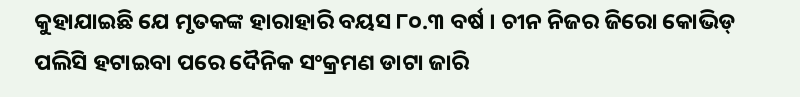କୁହାଯାଇଛି ଯେ ମୃତକଙ୍କ ହାରାହାରି ବୟସ ୮୦.୩ ବର୍ଷ । ଚୀନ ନିଜର ଜିରୋ କୋଭିଡ୍ ପଲିସି ହଟାଇବା ପରେ ଦୈନିକ ସଂକ୍ରମଣ ଡାଟା ଜାରି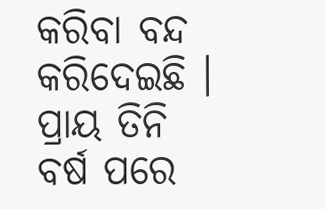କରିବା ବନ୍ଦ କରିଦେଇଛି । ପ୍ରାୟ ତିନି ବର୍ଷ ପରେ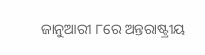ଜାନୁଆରୀ ୮ରେ ଅନ୍ତରାଷ୍ଟ୍ରୀୟ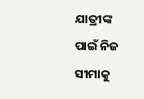ଯାତ୍ରୀଙ୍କ ପାଇଁ ନିଜ ସୀମାକୁ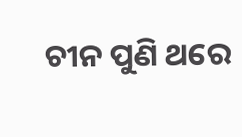ଚୀନ ପୁଣି ଥରେ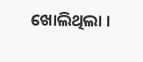ଖୋଲିଥିଲା ।